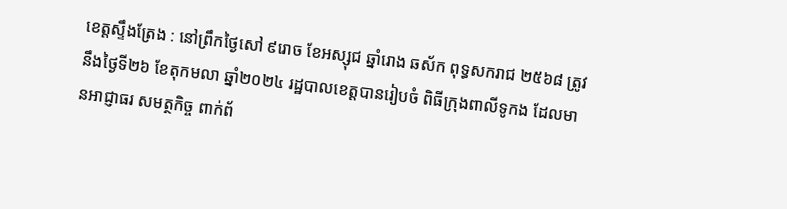ខេត្តស្ទឹងត្រែង : នៅព្រឹកថ្ងៃសៅ ៩រោច ខែអស្សុជ ឆ្នាំរោង ឆស័ក ពុទ្ធសករាជ ២៥៦៨ ត្រូវនឹងថ្ងៃទី២៦ ខែតុកមលា ឆ្នាំ២០២៤ រដ្ឋបាលខេត្តបានរៀបចំ ពិធីក្រុងពាលីទូកង ដែលមានអាជ្ញាធរ សមត្ថកិច្ច ពាក់ព័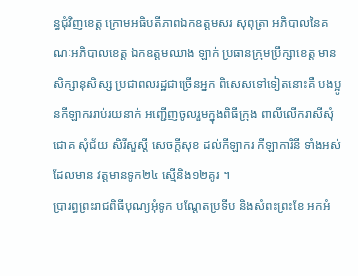ន្ធជុំវិញខេត្ត ក្រោមអធិបតីភាពឯកឧត្តមសរ សុពុត្រា អភិបាលនៃគណៈអភិបាលខេត្ត ឯកឧត្តមឈាង ឡាក់ ប្រធានក្រុមប្រឹក្សាខេត្ត មានសិក្សានុសិស្ស ប្រជាពលរដ្ឋជាច្រើនអ្នក ពិសេសទៅទៀតនោះគឺ បងប្អូនកីឡាកររាប់រយនាក់ អញ្ជើញចូលរួមក្នុងពិធីក្រុង ពាលីលើករាសីសុំជោគ សុំជ័យ សិរីសួស្ដី សេចក្តីសុខ ដល់កីឡាករ កីឡាការិនី ទាំងអស់ ដែលមាន វត្តមានទូក២៤ ស្មើនិង១២គូរ ។
ប្រារព្ធព្រះរាជពិធីបុណ្យអុំទូក បណ្តែតប្រទីប និងសំពះព្រះខែ អកអំ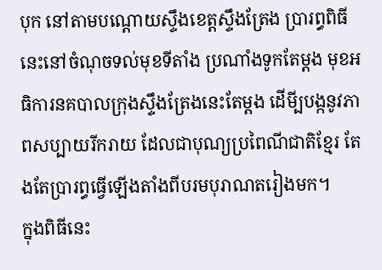បុក នៅតាមបណ្តោយស្ទឹងខេត្តស្ទឹងត្រែង ប្រារព្ធពិធីនេះនៅចំណុចទល់មុខទីតាំង ប្រណាំងទូកតែម្តង មុខអធិការនគបាលក្រុងស្ទឹងត្រែងនេះតែម្តង ដើមី្បបង្កនូវភាពសប្បាយរីករាយ ដែលជាបុណ្យប្រពៃណីជាតិខ្មែរ តែងតែប្រារព្ធធ្វើឡើងតាំងពីបរមបុរាណតរៀងមក។
ក្នុងពិធីនេះ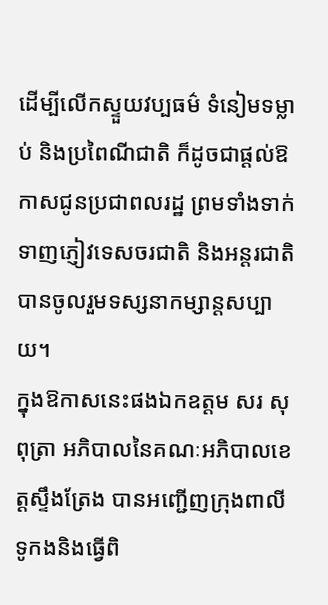ដើម្បីលើកស្ទួយវប្បធម៌ ទំនៀមទម្លាប់ និងប្រពៃណីជាតិ ក៏ដូចជាផ្តល់ឱកាសជូនប្រជាពលរដ្ឋ ព្រមទាំងទាក់ទាញភ្ញៀវទេសចរជាតិ និងអន្តរជាតិ បានចូលរួមទស្សនាកម្សាន្តសប្បាយ។
ក្នុងឱកាសនេះផងឯកឧត្តម សរ សុពុត្រា អភិបាលនៃគណៈអភិបាលខេត្តស្ទឹងត្រែង បានអញ្ជើញក្រុងពាលី ទូកងនិងធ្វើពិ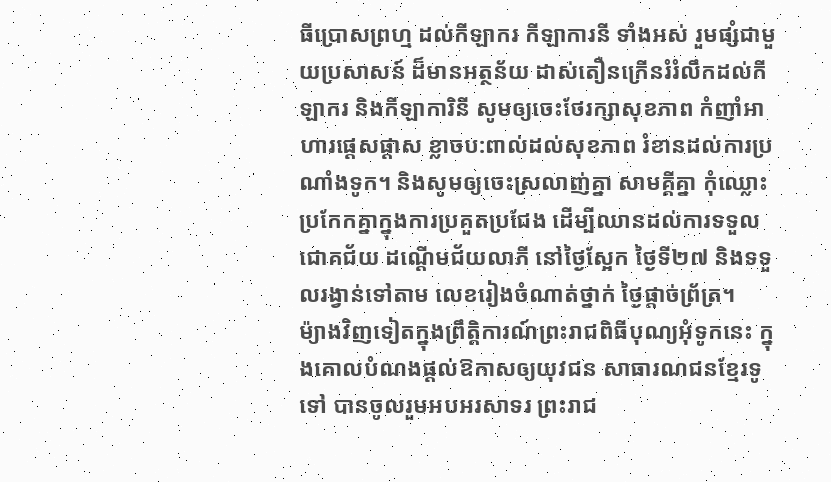ធីប្រោសព្រហ្ម ដល់កីឡាករ កីឡាការនី ទាំងអស់ រួមផ្សំជាមួយប្រសាសន៍ ដ៏មានអត្ថន័យ ដាស់តឿនក្រើនរំរំលឹកដល់កីឡាករ និងកីឡាការិនី សូមឲ្យចេះថែរក្សាសុខភាព កំញាំអាហារផ្តេសផ្តាស ខ្លាចប:ពាល់ដល់សុខភាព រំខានដល់ការប្រណាំងទូក។ និងសូមឲ្យចេះស្រលាញ់គ្នា សាមគ្គីគ្នា កុំឈ្លោះប្រកែកគ្នាក្នុងការប្រគួតប្រជែង ដើម្បីឈានដល់ការទទួលជោគជ័យ ដណ្ដើមជ័យលាភី នៅថ្ងៃស្អែក ថ្ងៃទី២៧ និងទទួលរង្វាន់ទៅតាម លេខរៀងចំណាត់ថ្នាក់ ថ្ងៃផ្តាច់ព្រ័ត្រ។
ម៉្យាងវិញទៀតក្នុងព្រឹត្តិការណ៍ព្រះរាជពិធីបុណ្យអុំទូកនេះ ក្នុងគោលបំណងផ្តល់ឱកាសឲ្យយុវជន សាធារណជនខ្មែរទូទៅ បានចូលរួមអបអរសាទរ ព្រះរាជ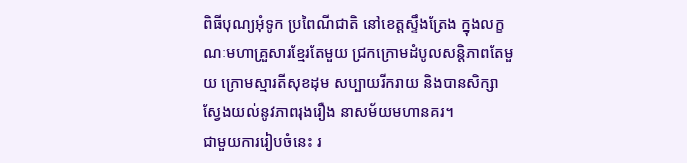ពិធីបុណ្យអុំទូក ប្រពៃណីជាតិ នៅខេត្តស្ទឹងត្រែង ក្នុងលក្ខណៈមហាគ្រួសារខ្មែរតែមួយ ជ្រកក្រោមដំបូលសន្តិភាពតែមួយ ក្រោមស្មារតីសុខដុម សប្បាយរីករាយ និងបានសិក្សាស្វែងយល់នូវភាពរុងរឿង នាសម័យមហានគរ។
ជាមួយការរៀបចំនេះ រ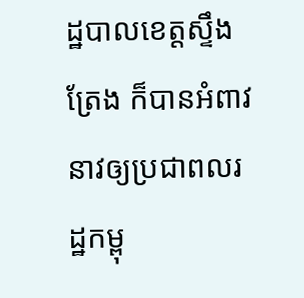ដ្ឋបាលខេត្តស្ទឹងត្រែង ក៏បានអំពាវនាវឲ្យប្រជាពលរដ្ឋកម្ពុ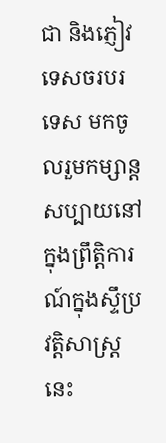ជា និងភ្ញៀវទេសចរបរទេស មកចូលរួមកម្សាន្តសប្បាយនៅក្នុងព្រឹត្តិការណ៍ក្នុងស្ទឹប្រវត្តិសាស្ត្រនេះ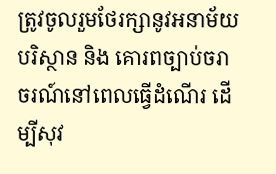ត្រូវចូលរួមថែរក្សានូវអនាម័យ បរិស្ថាន និង គោរពច្បាប់ចរាចរណ៍នៅពេលធ្វើដំណើរ ដើម្បីសុវ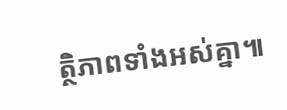ត្ថិភាពទាំងអស់គ្នា៕